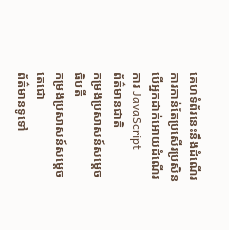គេហទំព័រនេះនឹងដំណើរការកាន់តែប្រសើរប្រសិនបើអ្នកដាក់អោយដំណើរការ JavaScript
ព័ត៌មានជាតិ
កម្រងប្រសាសន៍សម្ដេចធិបតី
កម្រងប្រសាសន៍សម្ដេចតេជោ
ព័ត៌មានទូទៅ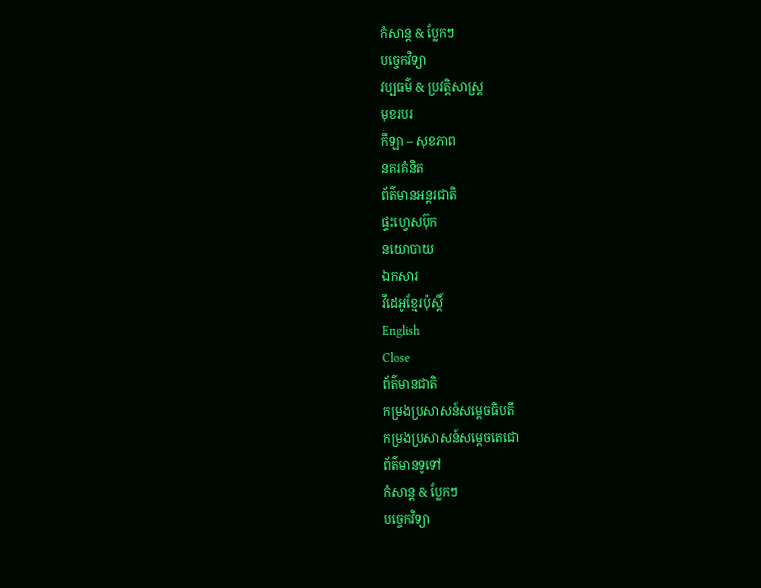កំសាន្ដ & ប្លែកៗ
បច្ចេកវិទ្យា
វប្បធម៌ & ប្រវត្តិសាស្រ្ដ
មុខរបរ
កីឡា – សុខភាព
នគរគំនិត
ព័ត៌មានអន្តរជាតិ
ផ្ទះហ្វេសប៊ុក
នយោបាយ
ឯកសារ
វីដេអូខ្មែរប៉ុស្តិ៍
English
Close
ព័ត៌មានជាតិ
កម្រងប្រសាសន៍សម្ដេចធិបតី
កម្រងប្រសាសន៍សម្ដេចតេជោ
ព័ត៌មានទូទៅ
កំសាន្ដ & ប្លែកៗ
បច្ចេកវិទ្យា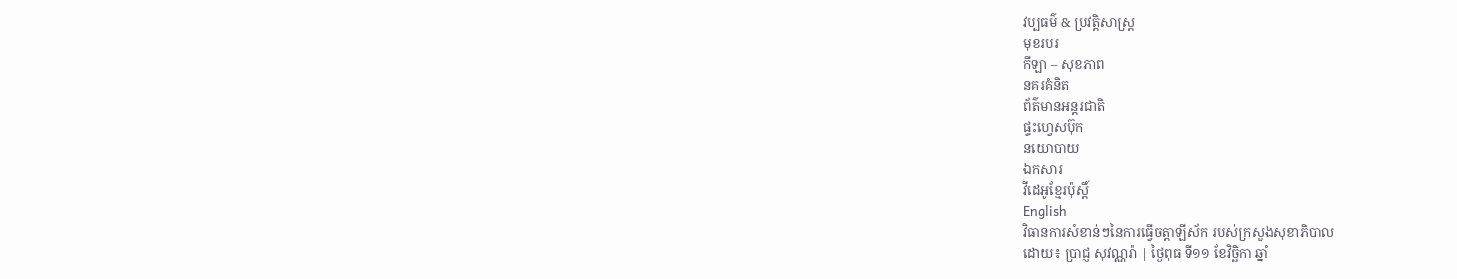វប្បធម៌ & ប្រវត្តិសាស្រ្ដ
មុខរបរ
កីឡា – សុខភាព
នគរគំនិត
ព័ត៌មានអន្តរជាតិ
ផ្ទះហ្វេសប៊ុក
នយោបាយ
ឯកសារ
វីដេអូខ្មែរប៉ុស្តិ៍
English
វិធានការសំខាន់ៗនៃការធ្វើចត្តាឡីស័ក របស់ក្រសួងសុខាភិបាល
ដោយ៖ ប្រាជ្ញ សុវណ្ណរ៉ា | ថ្ងៃពុធ ទី១១ ខែវិច្ឆិកា ឆ្នាំ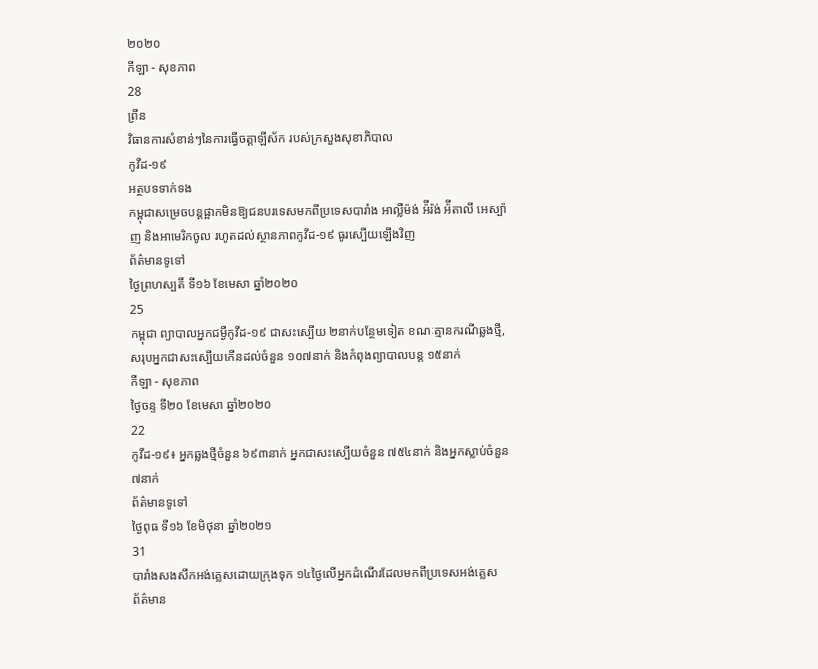២០២០
កីឡា - សុខភាព
28
ព្រីន
វិធានការសំខាន់ៗនៃការធ្វើចត្តាឡីស័ក របស់ក្រសួងសុខាភិបាល
កូវីដ-១៩
អត្ថបទទាក់ទង
កម្ពុជាសម្រេចបន្តផ្អាកមិនឱ្យជនបរទេសមកពីប្រទេសបារាំង អាល្លឺម៉ង់ អ៉ីរ៉ង់ អ៉ីតាលី អេស្ប៉ាញ និងអាមេរិកចូល រហូតដល់ស្ថានភាពកូវីដ-១៩ ធូរស្បើយឡើងវិញ
ព័ត៌មានទូទៅ
ថ្ងៃព្រហស្បតិ៍ ទី១៦ ខែមេសា ឆ្នាំ២០២០
25
កម្ពុជា ព្យាបាលអ្នកជម្ងឺកូវីដ-១៩ ជាសះស្បើយ ២នាក់បន្ថែមទៀត ខណៈគ្មានករណីឆ្លងថ្មី, សរុបអ្នកជាសះស្បើយកើនដល់ចំនួន ១០៧នាក់ និងកំពុងព្យាបាលបន្ត ១៥នាក់
កីឡា - សុខភាព
ថ្ងៃចន្ទ ទី២០ ខែមេសា ឆ្នាំ២០២០
22
កូវីដ-១៩៖ អ្នកឆ្លងថ្មីចំនួន ៦៩៣នាក់ អ្នកជាសះស្បើយចំនួន ៧៥៤នាក់ និងអ្នកស្លាប់ចំនួន ៧នាក់
ព័ត៌មានទូទៅ
ថ្ងៃពុធ ទី១៦ ខែមិថុនា ឆ្នាំ២០២១
31
បារាំងសងសឹកអង់គ្លេសដោយក្រុងទុក ១៤ថ្ងៃលើអ្នកដំណើរដែលមកពីប្រទេសអង់គ្លេស
ព័ត៌មាន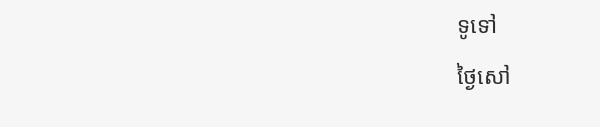ទូទៅ
ថ្ងៃសៅ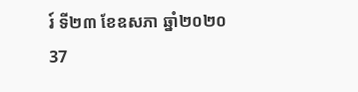រ៍ ទី២៣ ខែឧសភា ឆ្នាំ២០២០
37